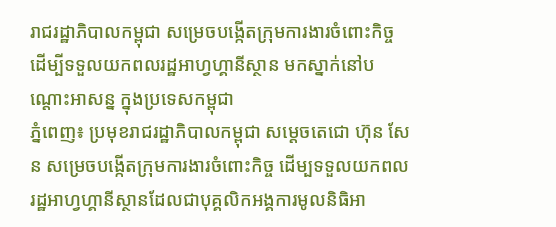រាជរដ្ឋាភិបាលកម្ពុជា សម្រេចបង្កើតក្រុមការងារចំពោះកិច្ច ដើម្បីទទួលយកពលរដ្ឋអាហ្វហ្គានីស្ថាន មកស្នាក់នៅបណ្ដោះអាសន្ន ក្នុងប្រទេសកម្ពុជា
ភ្នំពេញ៖ ប្រមុខរាជរដ្ឋាភិបាលកម្ពុជា សម្ដេចតេជោ ហ៊ុន សែន សម្រេចបង្កើតក្រុមការងារចំពោះកិច្ច ដើម្បទទួលយកពលរដ្ឋអាហ្វហ្គានីស្ថានដែលជាបុគ្គលិកអង្គការមូលនិធិអា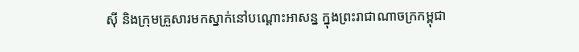ស៊ី និងក្រុមគ្រួសារមកស្នាក់នៅបណ្ដោះអាសន្ន ក្នុងព្រះរាជាណាចក្រកម្ពុជា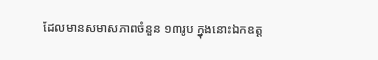ដែលមានសមាសភាពចំនួន ១៣រូប ក្នុងនោះឯកឧត្ដ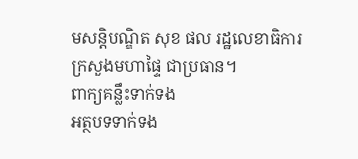មសន្តិបណ្ឌិត សុខ ផល រដ្ឋលេខាធិការក្រសួងមហាផ្ទៃ ជាប្រធាន។
ពាក្យគន្លឹះទាក់ទង
អត្ថបទទាក់ទង